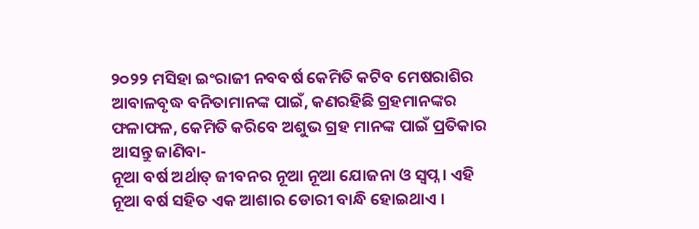୨୦୨୨ ମସିହା ଇଂରାଜୀ ନବବର୍ଷ କେମିତି କଟିବ ମେଷରାଶିର ଆବାଳବୃଦ୍ଧ ବନିତାମାନଙ୍କ ପାଇଁ, କଣରହିଛି ଗ୍ରହମାନଙ୍କର ଫଳାଫଳ, କେମିତି କରିବେ ଅଶୁଭ ଗ୍ରହ ମାନଙ୍କ ପାଇଁ ପ୍ରତିକାର ଆସନ୍ତୁ ଜାଣିବା-
ନୂଆ ବର୍ଷ ଅର୍ଥାତ୍ ଜୀବନର ନୂଆ ନୂଆ ଯୋଜନା ଓ ସ୍ଵପ୍ନ । ଏହି ନୂଆ ବର୍ଷ ସହିତ ଏକ ଆଶାର ଡୋରୀ ବାନ୍ଧି ହୋଇଥାଏ ।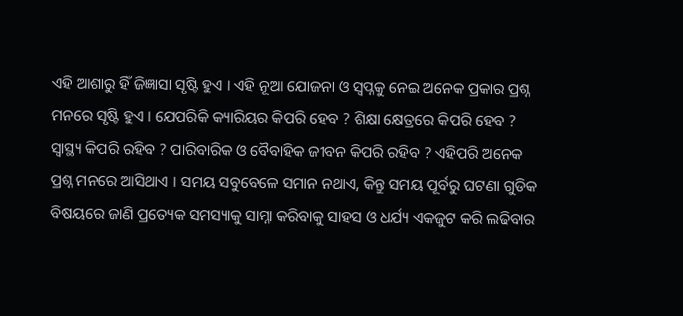ଏହି ଆଶାରୁ ହିଁ ଜିଜ୍ଞାସା ସୃଷ୍ଟି ହୁଏ । ଏହି ନୂଆ ଯୋଜନା ଓ ସ୍ଵପ୍ନକୁ ନେଇ ଅନେକ ପ୍ରକାର ପ୍ରଶ୍ନ ମନରେ ସୃଷ୍ଟି ହୁଏ । ଯେପରିକି କ୍ୟାରିୟର କିପରି ହେବ ? ଶିକ୍ଷା କ୍ଷେତ୍ରରେ କିପରି ହେବ ? ସ୍ୱାସ୍ଥ୍ୟ କିପରି ରହିବ ? ପାରିବାରିକ ଓ ବୈବାହିକ ଜୀବନ କିପରି ରହିବ ? ଏହିପରି ଅନେକ ପ୍ରଶ୍ନ ମନରେ ଆସିଥାଏ । ସମୟ ସବୁବେଳେ ସମାନ ନଥାଏ, କିନ୍ତୁ ସମୟ ପୂର୍ବରୁ ଘଟଣା ଗୁଡିକ ବିଷୟରେ ଜାଣି ପ୍ରତ୍ୟେକ ସମସ୍ୟାକୁ ସାମ୍ନା କରିବାକୁ ସାହସ ଓ ଧର୍ଯ୍ୟ ଏକଜୁଟ କରି ଲଢିବାର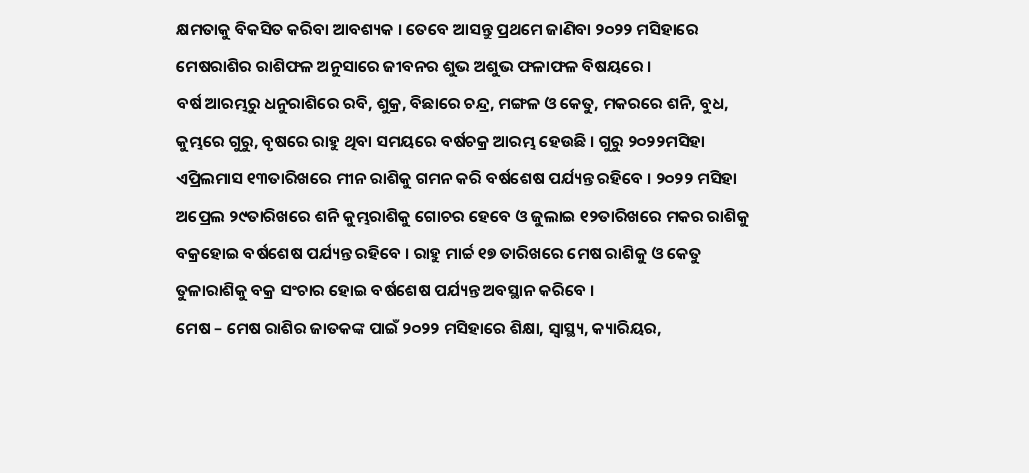କ୍ଷମତାକୁ ବିକସିତ କରିବା ଆବଶ୍ୟକ । ତେବେ ଆସନ୍ତୁ ପ୍ରଥମେ ଜାଣିବା ୨୦୨୨ ମସିହାରେ ମେଷରାଶିର ରାଶିଫଳ ଅନୁସାରେ ଜୀବନର ଶୁଭ ଅଶୁଭ ଫଳାଫଳ ବିଷୟରେ ।
ବର୍ଷ ଆରମ୍ଭରୁ ଧନୁରାଶିରେ ରବି, ଶୁକ୍ର, ବିଛାରେ ଚନ୍ଦ୍ର, ମଙ୍ଗଳ ଓ କେତୁ, ମକରରେ ଶନି, ବୁଧ, କୁମ୍ଭରେ ଗୁରୁ, ବୃଷରେ ରାହୁ ଥିବା ସମୟରେ ବର୍ଷଚକ୍ର ଆରମ୍ଭ ହେଉଛି । ଗୁରୁ ୨୦୨୨ମସିହା ଏପ୍ରିଲମାସ ୧୩ତାରିଖରେ ମୀନ ରାଶିକୁ ଗମନ କରି ବର୍ଷଶେଷ ପର୍ଯ୍ୟନ୍ତ ରହିବେ । ୨୦୨୨ ମସିହା ଅପ୍ରେଲ ୨୯ତାରିଖରେ ଶନି କୁମ୍ଭରାଶିକୁ ଗୋଚର ହେବେ ଓ ଜୁଲାଇ ୧୨ତାରିଖରେ ମକର ରାଶିକୁ ବକ୍ରହୋଇ ବର୍ଷଶେଷ ପର୍ଯ୍ୟନ୍ତ ରହିବେ । ରାହୁ ମାର୍ଚ୍ଚ ୧୭ ତାରିଖରେ ମେଷ ରାଶିକୁ ଓ କେତୁ ତୁଳାରାଶିକୁ ବକ୍ର ସଂଚାର ହୋଇ ବର୍ଷଶେଷ ପର୍ଯ୍ୟନ୍ତ ଅବସ୍ଥାନ କରିବେ ।
ମେଷ – ମେଷ ରାଶିର ଜାତକଙ୍କ ପାଇଁ ୨୦୨୨ ମସିହାରେ ଶିକ୍ଷା, ସ୍ୱାସ୍ଥ୍ୟ, କ୍ୟାରିୟର,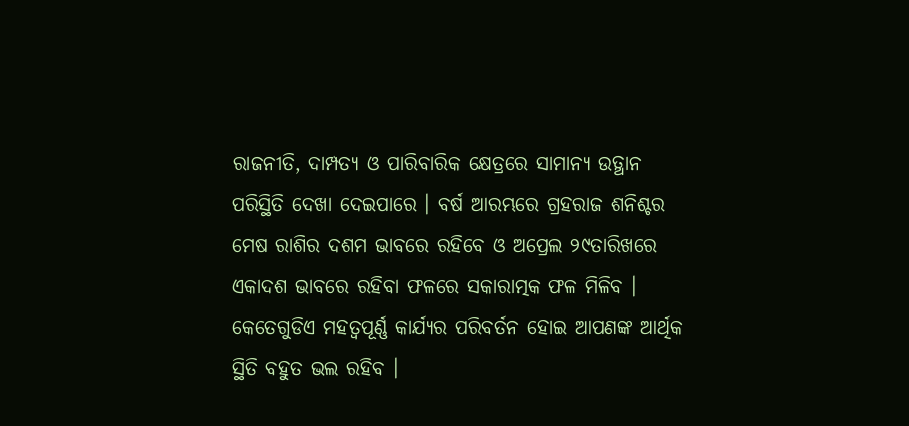ରାଜନୀତି, ଦାମ୍ପତ୍ୟ ଓ ପାରିବାରିକ କ୍ଷେତ୍ରରେ ସାମାନ୍ୟ ଉତ୍ଥାନ ପରିସ୍ଥିତି ଦେଖା ଦେଇପାରେ । ବର୍ଷ ଆରମ୍ଭରେ ଗ୍ରହରାଜ ଶନିଶ୍ଚର ମେଷ ରାଶିର ଦଶମ ଭାବରେ ରହିବେ ଓ ଅପ୍ରେଲ ୨୯ତାରିଖରେ ଏକାଦଶ ଭାବରେ ରହିବା ଫଳରେ ସକାରାତ୍ମକ ଫଳ ମିଳିବ । କେତେଗୁଡିଏ ମହତ୍ଵପୂର୍ଣ୍ଣ କାର୍ଯ୍ୟର ପରିବର୍ତନ ହୋଇ ଆପଣଙ୍କ ଆର୍ଥିକ ସ୍ଥିତି ବହୁତ ଭଲ ରହିବ ।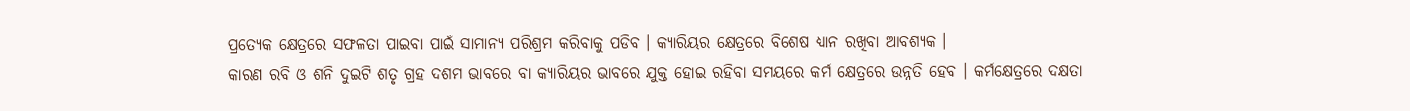ପ୍ରତ୍ୟେକ କ୍ଷେତ୍ରରେ ସଫଳତା ପାଇବା ପାଇଁ ସାମାନ୍ୟ ପରିଶ୍ରମ କରିବାକୁ ପଡିବ । କ୍ୟାରିୟର କ୍ଷେତ୍ରରେ ବିଶେଷ ଧ୍ୟାନ ରଖିବା ଆବଶ୍ୟକ ।
କାରଣ ରବି ଓ ଶନି ଦୁଇଟି ଶତୃ ଗ୍ରହ ଦଶମ ଭାବରେ ବା କ୍ୟାରିୟର ଭାବରେ ଯୁକ୍ତ ହୋଇ ରହିବା ସମୟରେ କର୍ମ କ୍ଷେତ୍ରରେ ଉନ୍ନତି ହେବ । କର୍ମକ୍ଷେତ୍ରରେ ଦକ୍ଷତା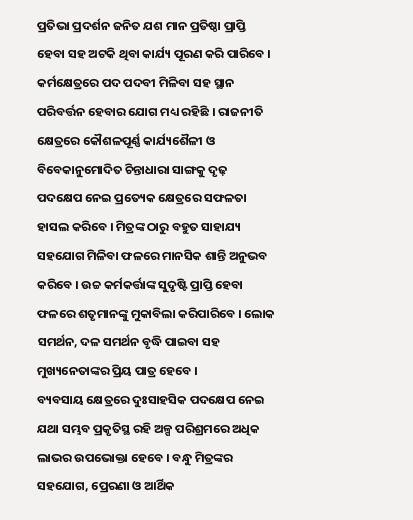ପ୍ରତିଭା ପ୍ରଦର୍ଶନ ଜନିତ ଯଶ ମାନ ପ୍ରତିଷ୍ଠା ପ୍ରାପ୍ତି ହେବା ସହ ଅଟକି ଥିବା କାର୍ଯ୍ୟ ପୂରଣ କରି ପାରିବେ । କର୍ମକ୍ଷେତ୍ରରେ ପଦ ପଦବୀ ମିଳିବା ସହ ସ୍ଥାନ ପରିବର୍ତ୍ତନ ହେବାର ଯୋଗ ମଧ୍ୟ ରହିଛି । ରାଜନୀତି କ୍ଷେତ୍ରରେ କୌଶଳପୂର୍ଣ୍ଣ କାର୍ଯ୍ୟଶୈଳୀ ଓ ବିବେକାନୁମୋଦିତ ଚିନ୍ତାଧାରା ସାଙ୍ଗକୁ ଦୃଢ଼ ପଦକ୍ଷେପ ନେଇ ପ୍ରତ୍ୟେକ କ୍ଷେତ୍ରରେ ସଫଳତା ହାସଲ କରିବେ । ମିତ୍ରଙ୍କ ଠାରୁ ବହୁତ ସାହାଯ୍ୟ ସହଯୋଗ ମିଳିବା ଫଳରେ ମାନସିକ ଶାନ୍ତି ଅନୁଭବ କରିବେ । ଉଚ୍ଚ କର୍ମକର୍ତ୍ତାଙ୍କ ସୁଦୃଷ୍ଟି ପ୍ରାପ୍ତି ହେବା ଫଳରେ ଶତୃମାନଙ୍କୁ ମୁକାବିଲା କରିପାରିବେ । ଲୋକ ସମର୍ଥନ, ଦଳ ସମର୍ଥନ ବୃଦ୍ଧି ପାଇବା ସହ ମୁଖ୍ୟନେତାଙ୍କର ପ୍ରିୟ ପାତ୍ର ହେବେ ।
ବ୍ୟବସାୟ କ୍ଷେତ୍ରରେ ଦୁଃସାହସିକ ପଦକ୍ଷେପ ନେଇ ଯଥା ସମ୍ଭବ ପ୍ରକୃତିସ୍ଥ ରହି ଅଳ୍ପ ପରିଶ୍ରମରେ ଅଧିକ ଲାଭର ଉପଭୋକ୍ତା ହେବେ । ବନ୍ଧୁ ମିତ୍ରଙ୍କର ସହଯୋଗ, ପ୍ରେରଣା ଓ ଆର୍ଥିକ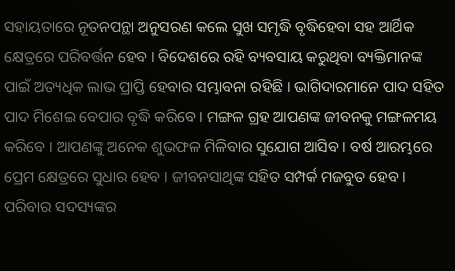ସହାୟତାରେ ନୂତନପନ୍ଥା ଅନୁସରଣ କଲେ ସୁଖ ସମୃଦ୍ଧି ବୃଦ୍ଧିହେବା ସହ ଆର୍ଥିକ କ୍ଷେତ୍ରରେ ପରିବର୍ତ୍ତନ ହେବ । ବିଦେଶରେ ରହି ବ୍ୟବସାୟ କରୁଥିବା ବ୍ୟକ୍ତିମାନଙ୍କ ପାଇଁ ଅତ୍ୟଧିକ ଲାଭ ପ୍ରାପ୍ତି ହେବାର ସମ୍ଭାବନା ରହିଛି । ଭାଗିଦାରମାନେ ପାଦ ସହିତ ପାଦ ମିଶେଇ ବେପାର ବୃଦ୍ଧି କରିବେ । ମଙ୍ଗଳ ଗ୍ରହ ଆପଣଙ୍କ ଜୀବନକୁ ମଙ୍ଗଳମୟ କରିବେ । ଆପଣଙ୍କୁ ଅନେକ ଶୁଭଫଳ ମିଳିବାର ସୁଯୋଗ ଆସିବ । ବର୍ଷ ଆରମ୍ଭରେ ପ୍ରେମ କ୍ଷେତ୍ରରେ ସୁଧାର ହେବ । ଜୀବନସାଥିଙ୍କ ସହିତ ସମ୍ପର୍କ ମଜବୁତ ହେବ । ପରିବାର ସଦସ୍ୟଙ୍କର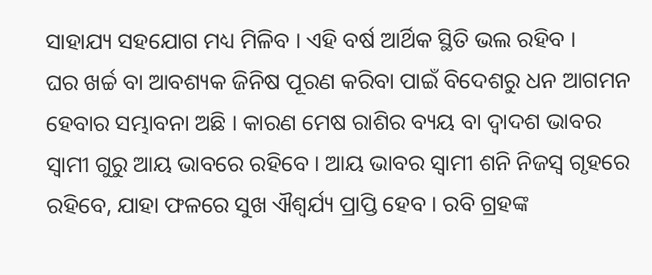ସାହାଯ୍ୟ ସହଯୋଗ ମଧ୍ୟ ମିଳିବ । ଏହି ବର୍ଷ ଆର୍ଥିକ ସ୍ଥିତି ଭଲ ରହିବ ।
ଘର ଖର୍ଚ୍ଚ ବା ଆବଶ୍ୟକ ଜିନିଷ ପୂରଣ କରିବା ପାଇଁ ବିଦେଶରୁ ଧନ ଆଗମନ ହେବାର ସମ୍ଭାବନା ଅଛି । କାରଣ ମେଷ ରାଶିର ବ୍ୟୟ ବା ଦ୍ଵାଦଶ ଭାବର ସ୍ଵାମୀ ଗୁରୁ ଆୟ ଭାବରେ ରହିବେ । ଆୟ ଭାବର ସ୍ଵାମୀ ଶନି ନିଜସ୍ଵ ଗୃହରେ ରହିବେ, ଯାହା ଫଳରେ ସୁଖ ଐଶ୍ଵର୍ଯ୍ୟ ପ୍ରାପ୍ତି ହେବ । ରବି ଗ୍ରହଙ୍କ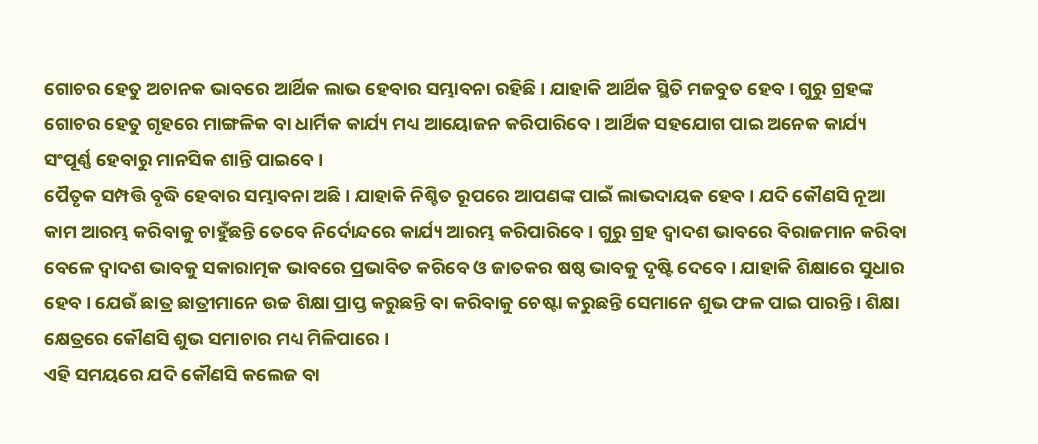ଗୋଚର ହେତୁ ଅଚାନକ ଭାବରେ ଆର୍ଥିକ ଲାଭ ହେବାର ସମ୍ଭାବନା ରହିଛି । ଯାହାକି ଆର୍ଥିକ ସ୍ଥିତି ମଜବୁତ ହେବ । ଗୁରୁ ଗ୍ରହଙ୍କ ଗୋଚର ହେତୁ ଗୃହରେ ମାଙ୍ଗଳିକ ବା ଧାର୍ମିକ କାର୍ଯ୍ୟ ମଧ୍ୟ ଆୟୋଜନ କରିପାରିବେ । ଆର୍ଥିକ ସହଯୋଗ ପାଇ ଅନେକ କାର୍ଯ୍ୟ ସଂପୂର୍ଣ୍ଣ ହେବାରୁ ମାନସିକ ଶାନ୍ତି ପାଇବେ ।
ପୈତୃକ ସମ୍ପତ୍ତି ବୃଦ୍ଧି ହେବାର ସମ୍ଭାବନା ଅଛି । ଯାହାକି ନିଶ୍ଚିତ ରୂପରେ ଆପଣଙ୍କ ପାଇଁ ଲାଭଦାୟକ ହେବ । ଯଦି କୌଣସି ନୂଆ କାମ ଆରମ୍ଭ କରିବାକୁ ଚାହୁଁଛନ୍ତି ତେବେ ନିର୍ଦୋନ୍ଦରେ କାର୍ଯ୍ୟ ଆରମ୍ଭ କରିପାରିବେ । ଗୁରୁ ଗ୍ରହ ଦ୍ଵାଦଶ ଭାବରେ ବିରାଜମାନ କରିବା ବେଳେ ଦ୍ଵାଦଶ ଭାବକୁ ସକାରାତ୍ମକ ଭାବରେ ପ୍ରଭାବିତ କରିବେ ଓ ଜାତକର ଷଷ୍ଠ ଭାବକୁ ଦୃଷ୍ଟି ଦେବେ । ଯାହାକି ଶିକ୍ଷାରେ ସୁଧାର ହେବ । ଯେଉଁ ଛାତ୍ର ଛାତ୍ରୀମାନେ ଉଚ୍ଚ ଶିକ୍ଷା ପ୍ରାପ୍ତ କରୁଛନ୍ତି ବା କରିବାକୁ ଚେଷ୍ଟା କରୁଛନ୍ତି ସେମାନେ ଶୁଭ ଫଳ ପାଇ ପାରନ୍ତି । ଶିକ୍ଷା କ୍ଷେତ୍ରରେ କୌଣସି ଶୁଭ ସମାଚାର ମଧ୍ୟ ମିଳିପାରେ ।
ଏହି ସମୟରେ ଯଦି କୌଣସି କଲେଜ ବା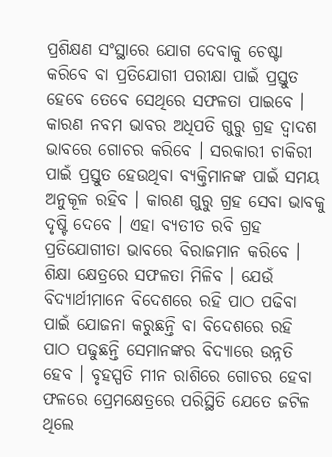ପ୍ରଶିକ୍ଷଣ ସଂସ୍ଥାରେ ଯୋଗ ଦେବାକୁ ଚେଷ୍ଟା କରିବେ ବା ପ୍ରତିଯୋଗୀ ପରୀକ୍ଷା ପାଇଁ ପ୍ରସ୍ତୁତ ହେବେ ତେବେ ସେଥିରେ ସଫଳତା ପାଇବେ । କାରଣ ନବମ ଭାବର ଅଧିପତି ଗୁରୁ ଗ୍ରହ ଦ୍ଵାଦଶ ଭାବରେ ଗୋଚର କରିବେ । ସରକାରୀ ଚାକିରୀ ପାଇଁ ପ୍ରସ୍ତୁତ ହେଉଥିବା ବ୍ୟକ୍ତିମାନଙ୍କ ପାଇଁ ସମୟ ଅନୁକୂଳ ରହିବ । କାରଣ ଗୁରୁ ଗ୍ରହ ସେବା ଭାବକୁ ଦୃଷ୍ଟି ଦେବେ । ଏହା ବ୍ୟତୀତ ରବି ଗ୍ରହ ପ୍ରତିଯୋଗୀତା ଭାବରେ ବିରାଜମାନ କରିବେ । ଶିକ୍ଷା କ୍ଷେତ୍ରରେ ସଫଳତା ମିଳିବ । ଯେଉଁ ବିଦ୍ୟାର୍ଥୀମାନେ ବିଦେଶରେ ରହି ପାଠ ପଢିବା ପାଇଁ ଯୋଜନା କରୁଛନ୍ତି ବା ବିଦେଶରେ ରହି ପାଠ ପଢୁଛନ୍ତି ସେମାନଙ୍କର ବିଦ୍ୟାରେ ଉନ୍ନତି ହେବ । ବୃହସ୍ପତି ମୀନ ରାଶିରେ ଗୋଚର ହେବା ଫଳରେ ପ୍ରେମକ୍ଷେତ୍ରରେ ପରିସ୍ଥିତି ଯେତେ ଜଟିଳ ଥିଲେ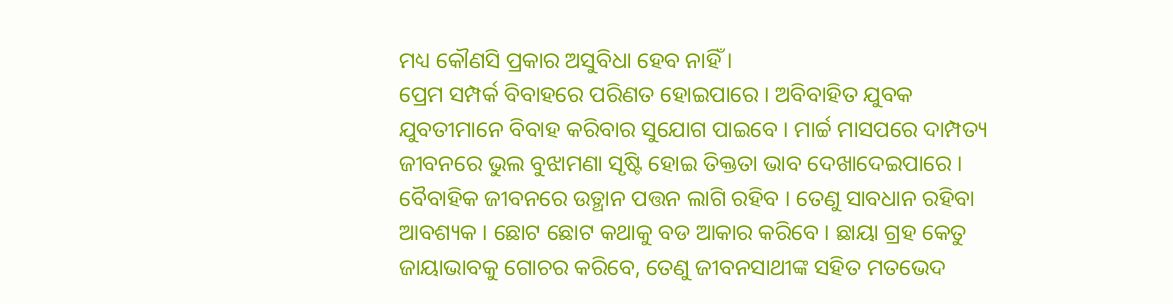ମଧ୍ୟ କୌଣସି ପ୍ରକାର ଅସୁବିଧା ହେବ ନାହିଁ ।
ପ୍ରେମ ସମ୍ପର୍କ ବିବାହରେ ପରିଣତ ହୋଇପାରେ । ଅବିବାହିତ ଯୁବକ ଯୁବତୀମାନେ ବିବାହ କରିବାର ସୁଯୋଗ ପାଇବେ । ମାର୍ଚ୍ଚ ମାସପରେ ଦାମ୍ପତ୍ୟ ଜୀବନରେ ଭୁଲ ବୁଝାମଣା ସୃଷ୍ଟି ହୋଇ ତିକ୍ତତା ଭାବ ଦେଖାଦେଇପାରେ । ବୈବାହିକ ଜୀବନରେ ଉତ୍ଥାନ ପତ୍ତନ ଲାଗି ରହିବ । ତେଣୁ ସାବଧାନ ରହିବା ଆବଶ୍ୟକ । ଛୋଟ ଛୋଟ କଥାକୁ ବଡ ଆକାର କରିବେ । ଛାୟା ଗ୍ରହ କେତୁ ଜାୟାଭାବକୁ ଗୋଚର କରିବେ, ତେଣୁ ଜୀବନସାଥୀଙ୍କ ସହିତ ମତଭେଦ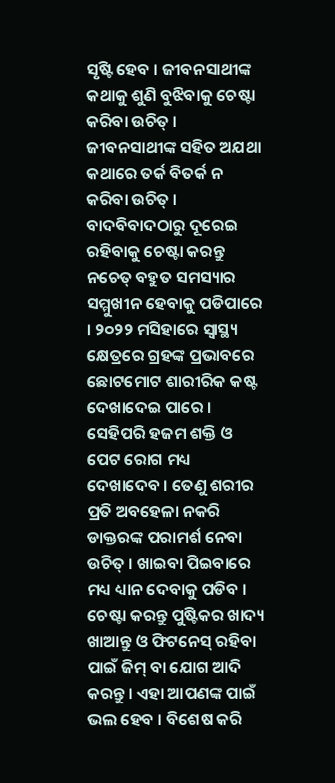ସୃଷ୍ଟି ହେବ । ଜୀବନସାଥୀଙ୍କ କଥାକୁ ଶୁଣି ବୁଝିବାକୁ ଚେଷ୍ଟା କରିବା ଉଚିତ୍ । ଜୀବନସାଥୀଙ୍କ ସହିତ ଅଯଥା କଥାରେ ତର୍କ ବିତର୍କ ନ କରିବା ଉଚିତ୍ ।
ବାଦବିବାଦଠାରୁ ଦୂରେଇ ରହିବାକୁ ଚେଷ୍ଟା କରନ୍ତୁ ନଚେତ୍ ବହୁତ ସମସ୍ୟାର ସମ୍ମୁଖୀନ ହେବାକୁ ପଡିପାରେ । ୨୦୨୨ ମସିହାରେ ସ୍ୱାସ୍ଥ୍ୟ କ୍ଷେତ୍ରରେ ଗ୍ରହଙ୍କ ପ୍ରଭାବରେ ଛୋଟମୋଟ ଶାରୀରିକ କଷ୍ଟ ଦେଖାଦେଇ ପାରେ । ସେହିପରି ହଜମ ଶକ୍ତି ଓ ପେଟ ରୋଗ ମଧ୍ୟ ଦେଖାଦେବ । ତେଣୁ ଶରୀର ପ୍ରତି ଅବହେଳା ନକରି ଡାକ୍ତରଙ୍କ ପରାମର୍ଶ ନେବା ଉଚିତ୍ । ଖାଇବା ପିଇବାରେ ମଧ୍ୟ ଧ୍ୟାନ ଦେବାକୁ ପଡିବ । ଚେଷ୍ଟା କରନ୍ତୁ ପୁଷ୍ଟିକର ଖାଦ୍ୟ ଖାଆନ୍ତୁ ଓ ଫିଟନେସ୍ ରହିବା ପାଇଁ ଜିମ୍ ବା ଯୋଗ ଆଦି କରନ୍ତୁ । ଏହା ଆପଣଙ୍କ ପାଇଁ ଭଲ ହେବ । ବିଶେଷ କରି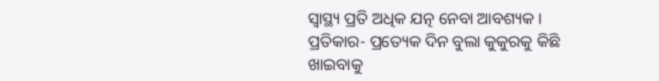ସ୍ୱାସ୍ଥ୍ୟ ପ୍ରତି ଅଧିକ ଯତ୍ନ ନେବା ଆବଶ୍ୟକ । ପ୍ରତିକାର- ପ୍ରତ୍ୟେକ ଦିନ ବୁଲା କୁକୁରକୁ କିଛି ଖାଇବାକୁ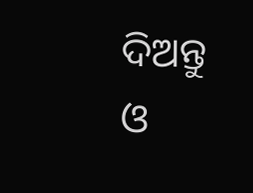ଦିଅନ୍ତୁ ଓ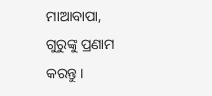ମାଆବାପା, ଗୁରୁଙ୍କୁ ପ୍ରଣାମ କରନ୍ତୁ ।